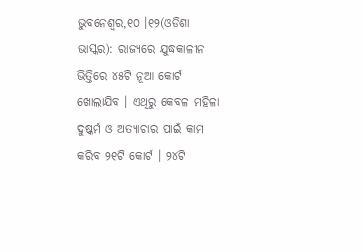ଭୁବନେଶ୍ୱର,୧୦ ।୧୨(ଓଡିଶା ଭାସ୍କର): ରାଜ୍ୟରେ ଯୁଦ୍ଧକାଳୀନ ଭିତ୍ତିରେ ୪୫ଟି ନୂଆ କୋର୍ଟ ଖୋଲାଯିବ । ଏଥିରୁ କେବଳ ମହିଳା ଦୁଷ୍କର୍ମ ଓ ଅତ୍ୟାଚାର ପାଇଁ କାମ କରିବ ୨୧ଟି କୋର୍ଟ । ୨୪ଟି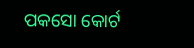ପକସୋ କୋର୍ଟ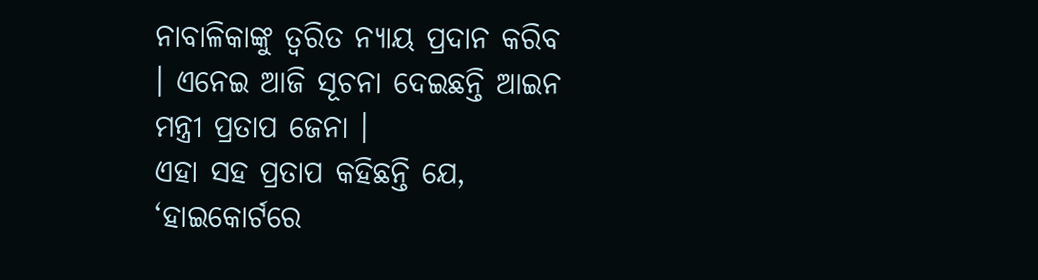ନାବାଳିକାଙ୍କୁ ତ୍ୱରିତ ନ୍ୟାୟ ପ୍ରଦାନ କରିବ । ଏନେଇ ଆଜି ସୂଚନା ଦେଇଛନ୍ତି ଆଇନ ମନ୍ତ୍ରୀ ପ୍ରତାପ ଜେନା ।
ଏହା ସହ ପ୍ରତାପ କହିଛନ୍ତି ଯେ, ‘ହାଇକୋର୍ଟରେ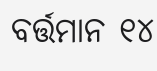ବର୍ତ୍ତମାନ ୧୪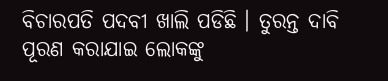ବିଚାରପତି ପଦବୀ ଖାଲି ପଡିଛି । ତୁରନ୍ତ ଦାବି ପୂରଣ କରାଯାଇ ଲୋକଙ୍କୁ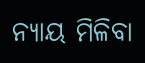ନ୍ୟାୟ ମିଳିବା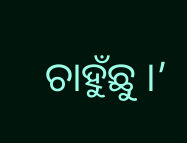ଚାହୁଁଛୁ ।’